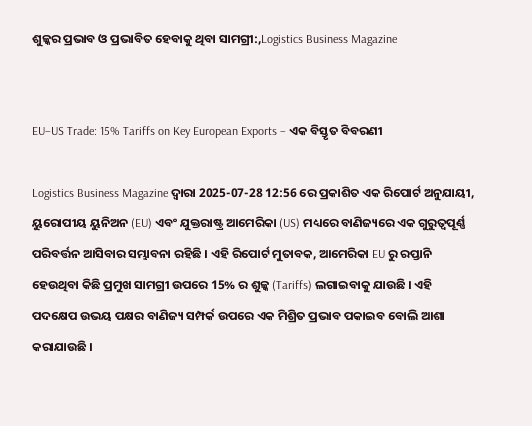ଶୁଳ୍କର ପ୍ରଭାବ ଓ ପ୍ରଭାବିତ ହେବାକୁ ଥିବା ସାମଗ୍ରୀ:,Logistics Business Magazine


EU–US Trade: 15% Tariffs on Key European Exports – ଏକ ବିସ୍ତୃତ ବିବରଣୀ

Logistics Business Magazine ଦ୍ୱାରା 2025-07-28 12:56 ରେ ପ୍ରକାଶିତ ଏକ ରିପୋର୍ଟ ଅନୁଯାୟୀ, ୟୁରୋପୀୟ ୟୁନିଅନ (EU) ଏବଂ ଯୁକ୍ତରାଷ୍ଟ୍ର ଆମେରିକା (US) ମଧ୍ୟରେ ବାଣିଜ୍ୟରେ ଏକ ଗୁରୁତ୍ୱପୂର୍ଣ୍ଣ ପରିବର୍ତ୍ତନ ଆସିବାର ସମ୍ଭାବନା ରହିଛି । ଏହି ରିପୋର୍ଟ ମୁତାବକ, ଆମେରିକା EU ରୁ ରପ୍ତାନି ହେଉଥିବା କିଛି ପ୍ରମୁଖ ସାମଗ୍ରୀ ଉପରେ 15% ର ଶୁଳ୍କ (Tariffs) ଲଗାଇବାକୁ ଯାଉଛି । ଏହି ପଦକ୍ଷେପ ଉଭୟ ପକ୍ଷର ବାଣିଜ୍ୟ ସମ୍ପର୍କ ଉପରେ ଏକ ମିଶ୍ରିତ ପ୍ରଭାବ ପକାଇବ ବୋଲି ଆଶା କରାଯାଉଛି ।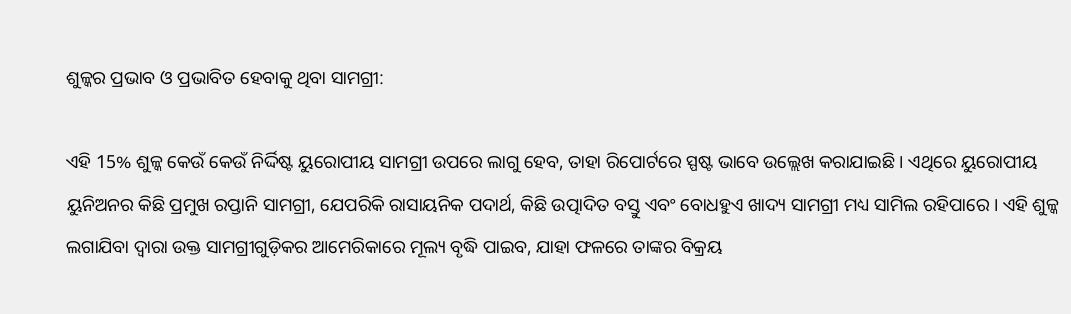ଶୁଳ୍କର ପ୍ରଭାବ ଓ ପ୍ରଭାବିତ ହେବାକୁ ଥିବା ସାମଗ୍ରୀ:

ଏହି 15% ଶୁଳ୍କ କେଉଁ କେଉଁ ନିର୍ଦ୍ଦିଷ୍ଟ ୟୁରୋପୀୟ ସାମଗ୍ରୀ ଉପରେ ଲାଗୁ ହେବ, ତାହା ରିପୋର୍ଟରେ ସ୍ପଷ୍ଟ ଭାବେ ଉଲ୍ଲେଖ କରାଯାଇଛି । ଏଥିରେ ୟୁରୋପୀୟ ୟୁନିଅନର କିଛି ପ୍ରମୁଖ ରପ୍ତାନି ସାମଗ୍ରୀ, ଯେପରିକି ରାସାୟନିକ ପଦାର୍ଥ, କିଛି ଉତ୍ପାଦିତ ବସ୍ତୁ ଏବଂ ବୋଧହୁଏ ଖାଦ୍ୟ ସାମଗ୍ରୀ ମଧ୍ୟ ସାମିଲ ରହିପାରେ । ଏହି ଶୁଳ୍କ ଲଗାଯିବା ଦ୍ୱାରା ଉକ୍ତ ସାମଗ୍ରୀଗୁଡ଼ିକର ଆମେରିକାରେ ମୂଲ୍ୟ ବୃଦ୍ଧି ପାଇବ, ଯାହା ଫଳରେ ତାଙ୍କର ବିକ୍ରୟ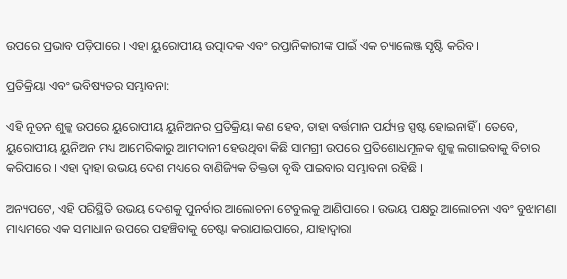ଉପରେ ପ୍ରଭାବ ପଡ଼ିପାରେ । ଏହା ୟୁରୋପୀୟ ଉତ୍ପାଦକ ଏବଂ ରପ୍ତାନିକାରୀଙ୍କ ପାଇଁ ଏକ ଚ୍ୟାଲେଞ୍ଜ ସୃଷ୍ଟି କରିବ ।

ପ୍ରତିକ୍ରିୟା ଏବଂ ଭବିଷ୍ୟତର ସମ୍ଭାବନା:

ଏହି ନୂତନ ଶୁଳ୍କ ଉପରେ ୟୁରୋପୀୟ ୟୁନିଅନର ପ୍ରତିକ୍ରିୟା କଣ ହେବ, ତାହା ବର୍ତ୍ତମାନ ପର୍ଯ୍ୟନ୍ତ ସ୍ପଷ୍ଟ ହୋଇନାହିଁ । ତେବେ, ୟୁରୋପୀୟ ୟୁନିଅନ ମଧ୍ୟ ଆମେରିକାରୁ ଆମଦାନୀ ହେଉଥିବା କିଛି ସାମଗ୍ରୀ ଉପରେ ପ୍ରତିଶୋଧମୂଳକ ଶୁଳ୍କ ଲଗାଇବାକୁ ବିଚାର କରିପାରେ । ଏହା ଦ୍ୱାହା ଉଭୟ ଦେଶ ମଧ୍ୟରେ ବାଣିଜ୍ୟିକ ତିକ୍ତତା ବୃଦ୍ଧି ପାଇବାର ସମ୍ଭାବନା ରହିଛି ।

ଅନ୍ୟପଟେ, ଏହି ପରିସ୍ଥିତି ଉଭୟ ଦେଶକୁ ପୁନର୍ବାର ଆଲୋଚନା ଟେବୁଲକୁ ଆଣିପାରେ । ଉଭୟ ପକ୍ଷରୁ ଆଲୋଚନା ଏବଂ ବୁଝାମଣା ମାଧ୍ୟମରେ ଏକ ସମାଧାନ ଉପରେ ପହଞ୍ଚିବାକୁ ଚେଷ୍ଟା କରାଯାଇପାରେ, ଯାହାଦ୍ୱାରା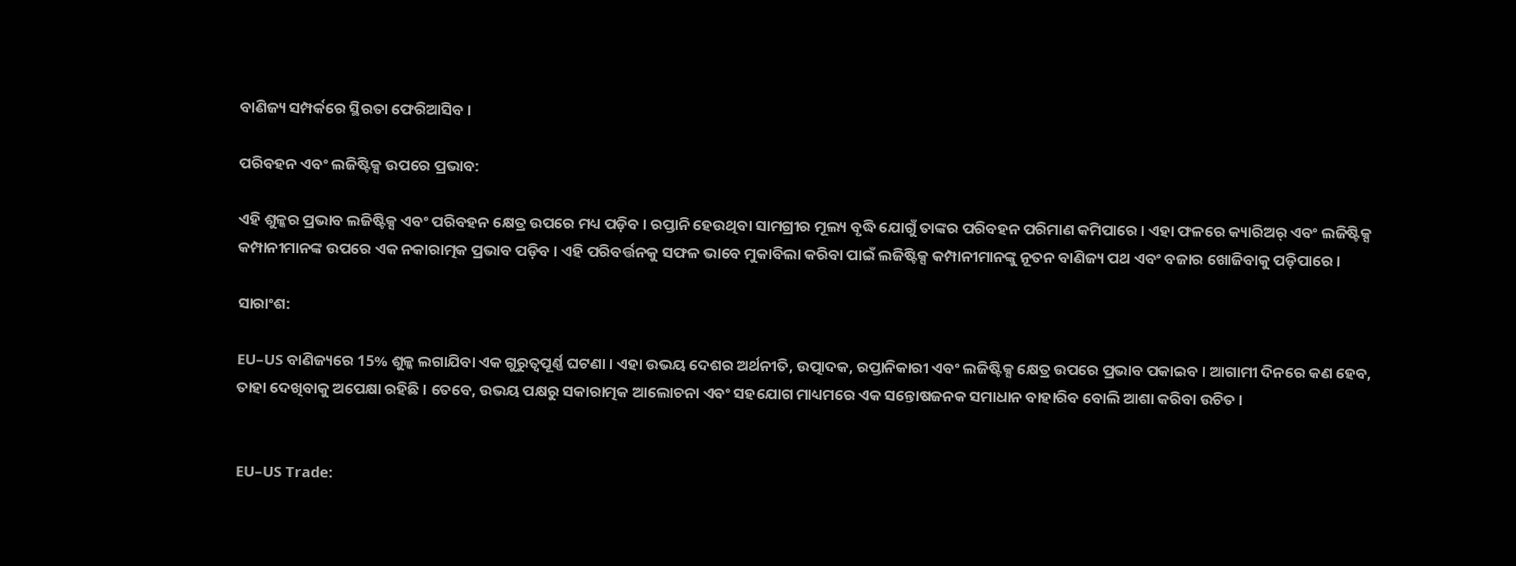ବାଣିଜ୍ୟ ସମ୍ପର୍କରେ ସ୍ଥିରତା ଫେରିଆସିବ ।

ପରିବହନ ଏବଂ ଲଜିଷ୍ଟିକ୍ସ ଉପରେ ପ୍ରଭାବ:

ଏହି ଶୁଳ୍କର ପ୍ରଭାବ ଲଜିଷ୍ଟିକ୍ସ ଏବଂ ପରିବହନ କ୍ଷେତ୍ର ଉପରେ ମଧ୍ୟ ପଡ଼ିବ । ରପ୍ତାନି ହେଉଥିବା ସାମଗ୍ରୀର ମୂଲ୍ୟ ବୃଦ୍ଧି ଯୋଗୁଁ ତାଙ୍କର ପରିବହନ ପରିମାଣ କମିପାରେ । ଏହା ଫଳରେ କ୍ୟାରିଅର୍ ଏବଂ ଲଜିଷ୍ଟିକ୍ସ କମ୍ପାନୀମାନଙ୍କ ଉପରେ ଏକ ନକାରାତ୍ମକ ପ୍ରଭାବ ପଡ଼ିବ । ଏହି ପରିବର୍ତ୍ତନକୁ ସଫଳ ଭାବେ ମୁକାବିଲା କରିବା ପାଇଁ ଲଜିଷ୍ଟିକ୍ସ କମ୍ପାନୀମାନଙ୍କୁ ନୂତନ ବାଣିଜ୍ୟ ପଥ ଏବଂ ବଜାର ଖୋଜିବାକୁ ପଡ଼ିପାରେ ।

ସାରାଂଶ:

EU–US ବାଣିଜ୍ୟରେ 15% ଶୁଳ୍କ ଲଗାଯିବା ଏକ ଗୁରୁତ୍ୱପୂର୍ଣ୍ଣ ଘଟଣା । ଏହା ଉଭୟ ଦେଶର ଅର୍ଥନୀତି, ଉତ୍ପାଦକ, ରପ୍ତାନିକାରୀ ଏବଂ ଲଜିଷ୍ଟିକ୍ସ କ୍ଷେତ୍ର ଉପରେ ପ୍ରଭାବ ପକାଇବ । ଆଗାମୀ ଦିନରେ କଣ ହେବ, ତାହା ଦେଖିବାକୁ ଅପେକ୍ଷା ରହିଛି । ତେବେ, ଉଭୟ ପକ୍ଷରୁ ସକାରାତ୍ମକ ଆଲୋଚନା ଏବଂ ସହଯୋଗ ମାଧ୍ୟମରେ ଏକ ସନ୍ତୋଷଜନକ ସମାଧାନ ବାହାରିବ ବୋଲି ଆଶା କରିବା ଉଚିତ ।


EU–US Trade: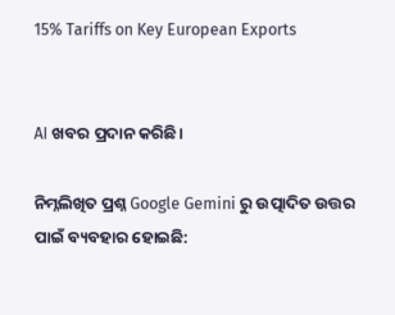15% Tariffs on Key European Exports


AI ଖବର ପ୍ରଦାନ କରିଛି।

ନିମ୍ନଲିଖିତ ପ୍ରଶ୍ନ Google Gemini ରୁ ଉତ୍ପାଦିତ ଉତ୍ତର ପାଇଁ ବ୍ୟବହାର ହୋଇଛି: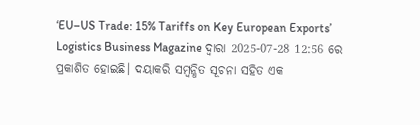‘EU–US Trade: 15% Tariffs on Key European Exports’ Logistics Business Magazine ଦ୍ୱାରା 2025-07-28 12:56 ରେ ପ୍ରକାଶିତ ହୋଇଛି। ଦୟାକରି ସମ୍ବନ୍ଧିତ ସୂଚନା ସହିତ ଏକ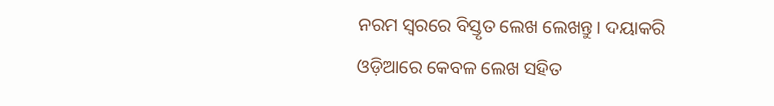ନରମ ସ୍ୱରରେ ବିସ୍ତୃତ ଲେଖ ଲେଖନ୍ତୁ। ଦୟାକରି ଓଡ଼ିଆରେ କେବଳ ଲେଖ ସହିତ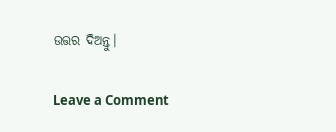ଉତ୍ତର ଦିଅନ୍ତୁ।

Leave a Comment